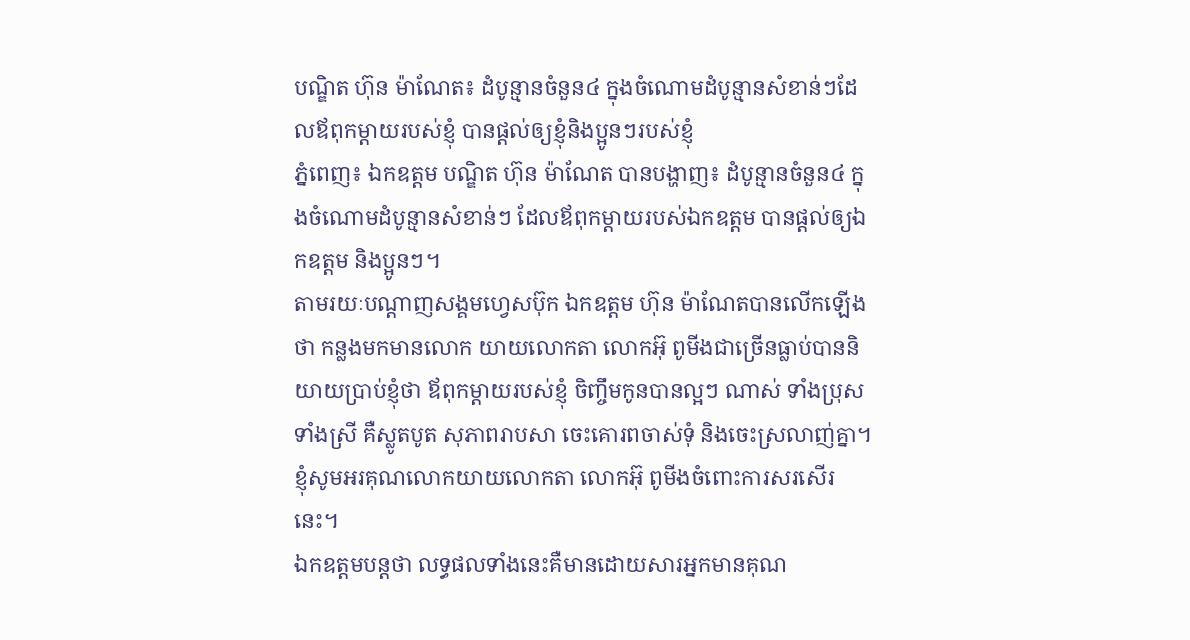បណ្ឌិត ហ៊ុន ម៉ាណែត៖ ដំបូន្មានចំនួន៤ ក្នុងចំណោមដំបូន្មានសំខាន់ៗដែលឪពុកម្តាយរបស់ខ្ញុំ បានផ្តល់ឲ្យខ្ញុំនិងប្អូនៗរបស់ខ្ញុំ
ភ្នំពេញ៖ ឯកឧត្ដម បណ្ឌិត ហ៊ុន ម៉ាណែត បានបង្ហាញ៖ ដំបូន្មានចំនួន៤ ក្នុងចំណោមដំបូន្មានសំខាន់ៗ ដែលឪពុកម្តាយរបស់ឯកឧត្ដម បានផ្តល់ឲ្យឯកឧត្ដម និងប្អូនៗ។
តាមរយៈបណ្ដាញសង្គមហ្វេសប៊ុក ឯកឧត្ដម ហ៊ុន ម៉ាណែតបានលើកឡើងថា កន្លងមកមានលោក យាយលោកតា លោកអ៊ុ ពូមីងជាច្រើនធ្លាប់បាននិយាយប្រាប់ខ្ញុំថា ឪពុកម្តាយរបស់ខ្ញុំ ចិញ្ចឹមកូនបានល្អៗ ណាស់ ទាំងប្រុស ទាំងស្រី គឺស្លូតបូត សុភាពរាបសា ចេះគោរពចាស់ទុំ និងចេះស្រលាញ់គ្នា។ ខ្ញុំសូមអរគុណលោកយាយលោកតា លោកអ៊ុ ពូមីងចំពោះការសរសើរនេះ។
ឯកឧត្ដមបន្តថា លទ្ធផលទាំងនេះគឺមានដោយសារអ្នកមានគុណ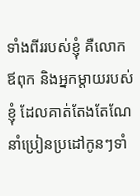ទាំងពីររបស់ខ្ញុំ គឺលោកឪពុក និងអ្នកម្តាយរបស់ខ្ញុំ ដែលគាត់តែងតែណែនាំប្រៀនប្រដៅកូនៗទាំ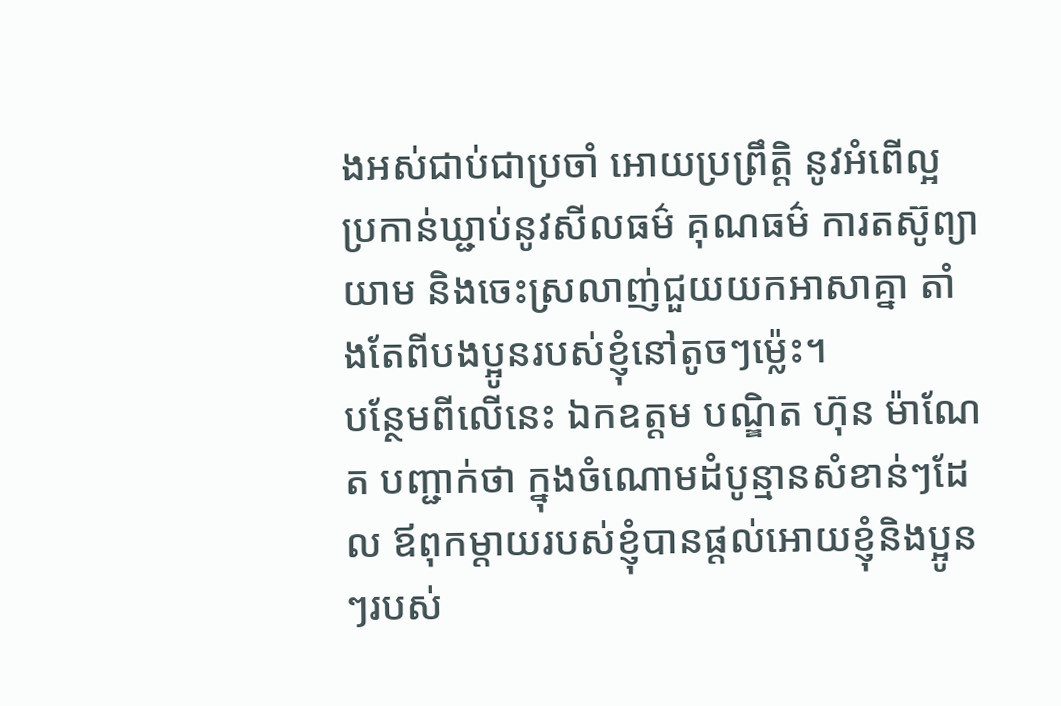ងអស់ជាប់ជាប្រចាំ អោយប្រព្រឹត្តិ នូវអំពើល្អ ប្រកាន់ឃ្ជាប់នូវសីលធម៌ គុណធម៌ ការតស៊ូព្យាយាម និងចេះស្រលាញ់ជួយយកអាសាគ្នា តាំងតែពីបងប្អូនរបស់ខ្ញុំនៅតូចៗម៉្លេះ។
បន្ថែមពីលើនេះ ឯកឧត្ដម បណ្ឌិត ហ៊ុន ម៉ាណែត បញ្ជាក់ថា ក្នុងចំណោមដំបូន្មានសំខាន់ៗដែល ឪពុកម្តាយរបស់ខ្ញុំបានផ្តល់អោយខ្ញុំនិងប្អូនៗរបស់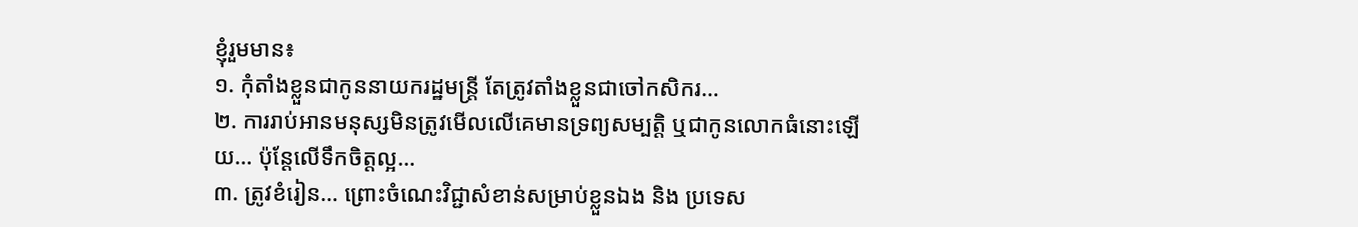ខ្ញុំរួមមាន៖
១. កុំតាំងខ្លួនជាកូននាយករដ្ឋមន្ត្រី តែត្រូវតាំងខ្លួនជាចៅកសិករ…
២. ការរាប់អានមនុស្សមិនត្រូវមើលលើគេមានទ្រព្យសម្បត្តិ ឬជាកូនលោកធំនោះឡើយ… ប៉ុន្តែលើទឹកចិត្តល្អ…
៣. ត្រូវខំរៀន… ព្រោះចំណេះវិជ្ជាសំខាន់សម្រាប់ខ្លួនឯង និង ប្រទេស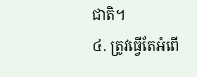ជាតិ។
៤. ត្រូវធ្វើតែអំពើ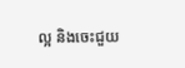ល្អ និងចេះជួយ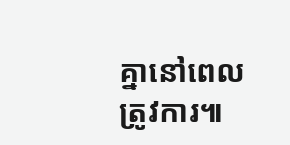គ្នានៅពេលត្រូវការ៕